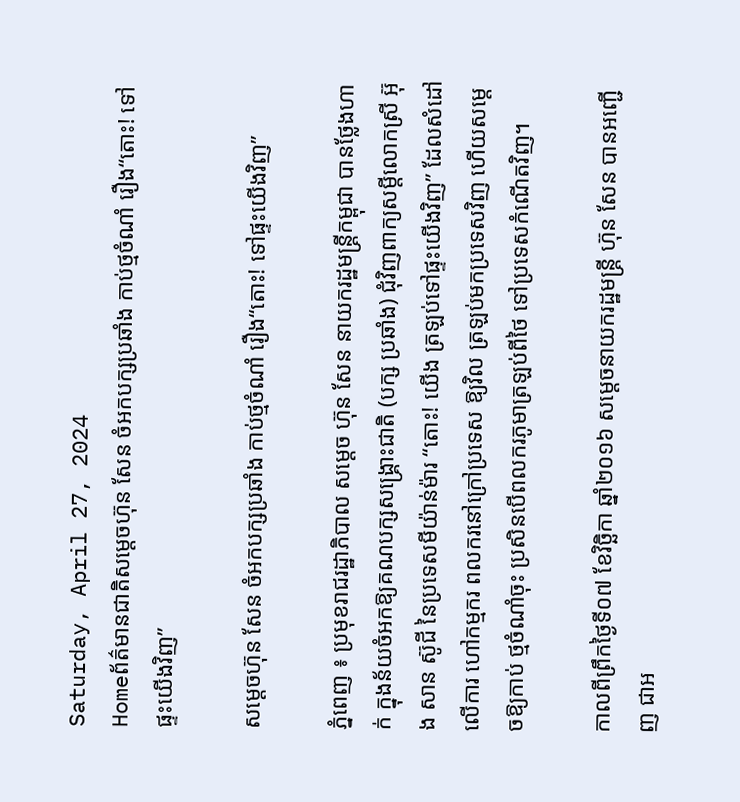Saturday, April 27, 2024
Homeព័ត៌មានជាតិសម្តេចហ៊ុន សែន ចំអកបក្សប្រឆាំង កាប់ថ្មចំណាំ រឿង“តោះ! ទៅផ្ទះយើងវិញ”

សម្តេចហ៊ុន សែន ចំអកបក្សប្រឆាំង កាប់ថ្មចំណាំ រឿង“តោះ! ទៅផ្ទះយើងវិញ”

ភ្នំពេញ ៖ ប្រមុខរាជរដ្ឋាភិបាល សម្តេច ហ៊ុន សែន នាយករដ្ឋមន្ត្រីកម្ពុជា បានថ្លែងហាក់ ក្នុងន័យចំអកឱ្យគណបក្សសង្គ្រោះជាតិ (បក្ស ប្រឆាំង) ជុំវិញពាក្យសម្តីលោកស្រី អ៊ុង សាន ស៊ូជី នៃប្រទេសមីយ៉ាន់ម៉ារ “តោះ! យើង ត្រឡប់ទៅផ្ទះយើងវិញ” ដែលសំដៅលើការ ហៅកម្មករ ពលករនៅក្រៅប្រទេស ឱ្យវិល ត្រឡប់មកប្រទេសវិញ ហើយសម្តេចឱ្យកាប់ ថ្មចំណាំចុះ ប្រសិនបើពលករភូមាត្រឡប់ពីថៃ ទៅប្រទេសកំណើតវិញ។

កាលពីព្រឹកថ្ងៃទី០៧ ខែវិច្ឆិកា ឆ្នាំ២០១៦ សម្តេចនាយករដ្ឋមន្ត្រី ហ៊ុន សែន បានអញ្ជើញ ជាអ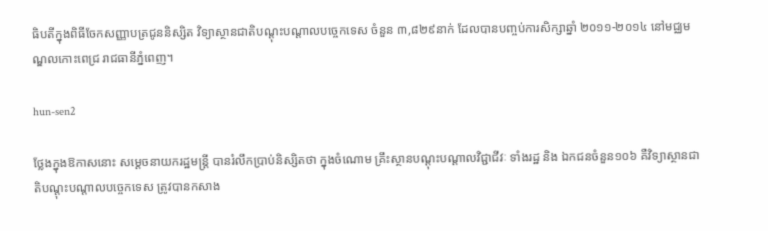ធិបតីក្នុងពិធីចែកសញ្ញាបត្រជូននិស្សិត វិទ្យាស្ថានជាតិបណ្តុះបណ្តាលបច្ចេកទេស ចំនួន ៣,៨២៩នាក់ ដែលបានបញ្ចប់ការសិក្សាឆ្នាំ ២០១១-២០១៤ នៅមជ្ឈមណ្ឌលកោះពេជ្រ រាជធានីភ្នំពេញ។

hun-sen2

ថ្លែងក្នុងឱកាសនោះ សម្តេចនាយករដ្ឋមន្ត្រី បានរំលឹកប្រាប់និស្សិតថា ក្នុងចំណោម គ្រឹះស្ថានបណ្តុះបណ្តាលវិជ្ជាជីវៈ ទាំងរដ្ឋ និង ឯកជនចំនួន១០៦ គឺវិទ្យាស្ថានជាតិបណ្តុះបណ្តាលបច្ចេកទេស ត្រូវបានកសាង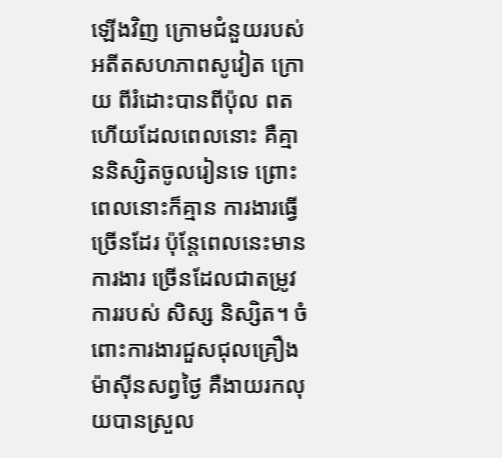ឡើងវិញ ក្រោមជំនួយរបស់អតីតសហភាពសូវៀត ក្រោយ ពីរំដោះបានពីប៉ុល ពត ហើយដែលពេលនោះ គឺគ្មាននិស្សិតចូលរៀនទេ ព្រោះពេលនោះក៏គ្មាន ការងារធ្វើច្រើនដែរ ប៉ុន្តែពេលនេះមានការងារ ច្រើនដែលជាតម្រូវការរបស់ សិស្ស និស្សិត។ ចំពោះការងារជួសជុលគ្រឿងម៉ាស៊ីនសព្វថ្ងៃ គឺងាយរកលុយបានស្រួល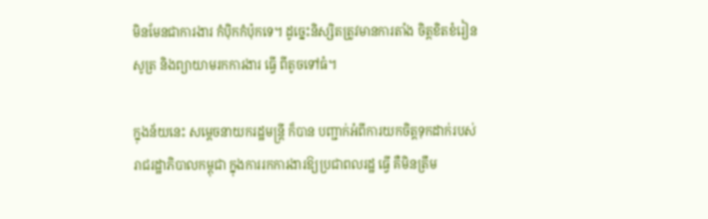មិនមែនជាការងារ កំប៉ិកកំប៉ុកទេ។ ដូច្នេះនិស្សិតត្រូវមានការតាំង ចិត្តខិតខំរៀនសូត្រ និងព្យាយាមរកការងារ ធ្វើ ពីតូចទៅធំ។

ក្នុងន័យនេះ សម្តេចនាយករដ្ឋមន្ត្រី ក៏បាន បញ្ជាក់អំពីការយកចិត្តទុកដាក់របស់រាជរដ្ឋាភិបាលកម្ពុជា ក្នុងការរកការងារឱ្យប្រជាពលរដ្ឋ ធ្វើ គឺមិនត្រឹម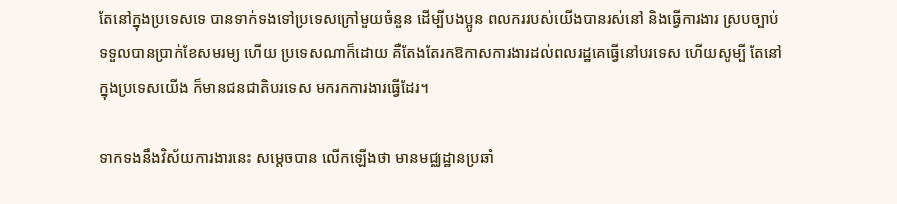តែនៅក្នុងប្រទេសទេ បានទាក់ទងទៅប្រទេសក្រៅមួយចំនួន ដើម្បីបងប្អូន ពលកររបស់យើងបានរស់នៅ និងធ្វើការងារ ស្របច្បាប់ ទទួលបានប្រាក់ខែសមរម្យ ហើយ ប្រទេសណាក៏ដោយ គឺតែងតែរកឱកាសការងារដល់ពលរដ្ឋគេធ្វើនៅបរទេស ហើយសូម្បី តែនៅក្នុងប្រទេសយើង ក៏មានជនជាតិបរទេស មករកការងារធ្វើដែរ។

ទាកទងនឹងវិស័យការងារនេះ សម្តេចបាន លើកឡើងថា មានមជ្ឈដ្ឋានប្រឆាំ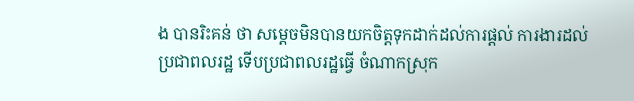ង បានរិះគន់ ថា សម្តេចមិនបានយកចិត្តទុកដាក់ដល់ការផ្តល់ ការងារដល់ប្រជាពលរដ្ឋ ទើបប្រជាពលរដ្ឋធ្វើ ចំណាកស្រុក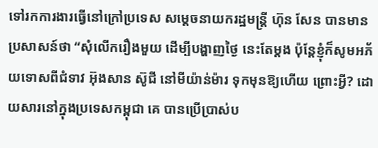ទៅរកការងារធ្វើនៅក្រៅប្រទេស សម្តេចនាយករដ្ឋមន្ត្រី ហ៊ុន សែន បានមានប្រសាសន៍ថា “សុំលើករឿងមួយ ដើម្បីបង្ហាញថ្ងៃ នេះតែម្តង ប៉ុន្តែខ្ញុំក៏សូមអភ័យទោសពីជំទាវ អ៊ុងសាន ស៊ូជី នៅមីយ៉ាន់ម៉ារ ទុកមុនឱ្យហើយ ព្រោះអ្វី? ដោយសារនៅក្នុងប្រទេសកម្ពុជា គេ បានប្រើប្រាស់ប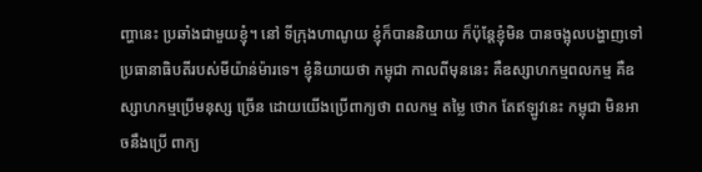ញ្ហានេះ ប្រឆាំងជាមួយខ្ញុំ។ នៅ ទីក្រុងហាណូយ ខ្ញុំក៏បាននិយាយ ក៏ប៉ុន្តែខ្ញុំមិន បានចង្អុលបង្ហាញទៅប្រធានាធិបតីរបស់មីយ៉ាន់ម៉ារទេ។ ខ្ញុំនិយាយថា កម្ពុជា កាលពីមុននេះ គឺឧស្សាហកម្មពលកម្ម គឺឧស្សាហកម្មប្រើមនុស្ស ច្រើន ដោយយើងប្រើពាក្យថា ពលកម្ម តម្លៃ ថោក តែឥឡូវនេះ កម្ពុជា មិនអាចនឹងប្រើ ពាក្យ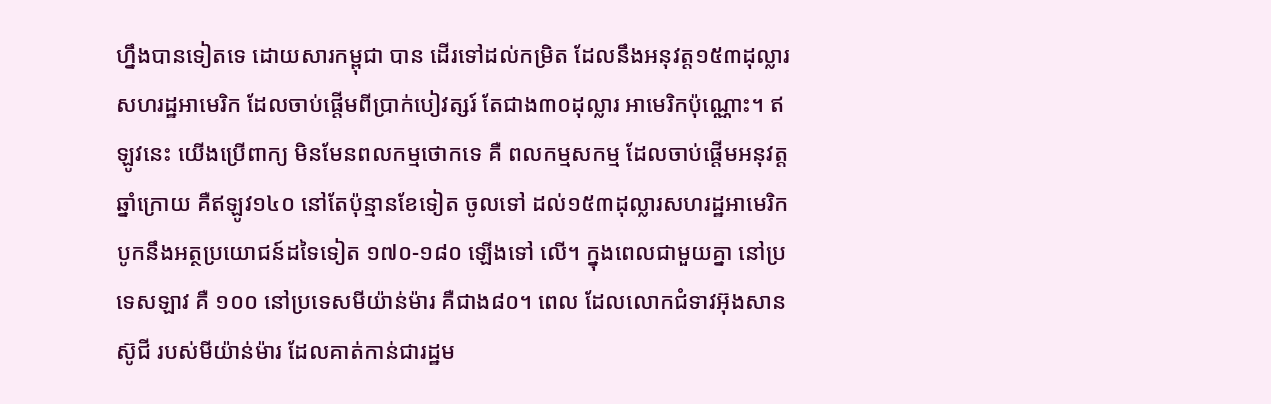ហ្នឹងបានទៀតទេ ដោយសារកម្ពុជា បាន ដើរទៅដល់កម្រិត ដែលនឹងអនុវត្ត១៥៣ដុល្លារ សហរដ្ឋអាមេរិក ដែលចាប់ផ្តើមពីប្រាក់បៀវត្សរ៍ តែជាង៣០ដុល្លារ អាមេរិកប៉ុណ្ណោះ។ ឥឡូវនេះ យើងប្រើពាក្យ មិនមែនពលកម្មថោកទេ គឺ ពលកម្មសកម្ម ដែលចាប់ផ្តើមអនុវត្តឆ្នាំក្រោយ គឺឥឡូវ១៤០ នៅតែប៉ុន្មានខែទៀត ចូលទៅ ដល់១៥៣ដុល្លារសហរដ្ឋអាមេរិក បូកនឹងអត្ថប្រយោជន៍ដទៃទៀត ១៧០-១៨០ ឡើងទៅ លើ។ ក្នុងពេលជាមួយគ្នា នៅប្រទេសឡាវ គឺ ១០០ នៅប្រទេសមីយ៉ាន់ម៉ារ គឺជាង៨០។ ពេល ដែលលោកជំទាវអ៊ុងសាន ស៊ូជី របស់មីយ៉ាន់ម៉ារ ដែលគាត់កាន់ជារដ្ឋម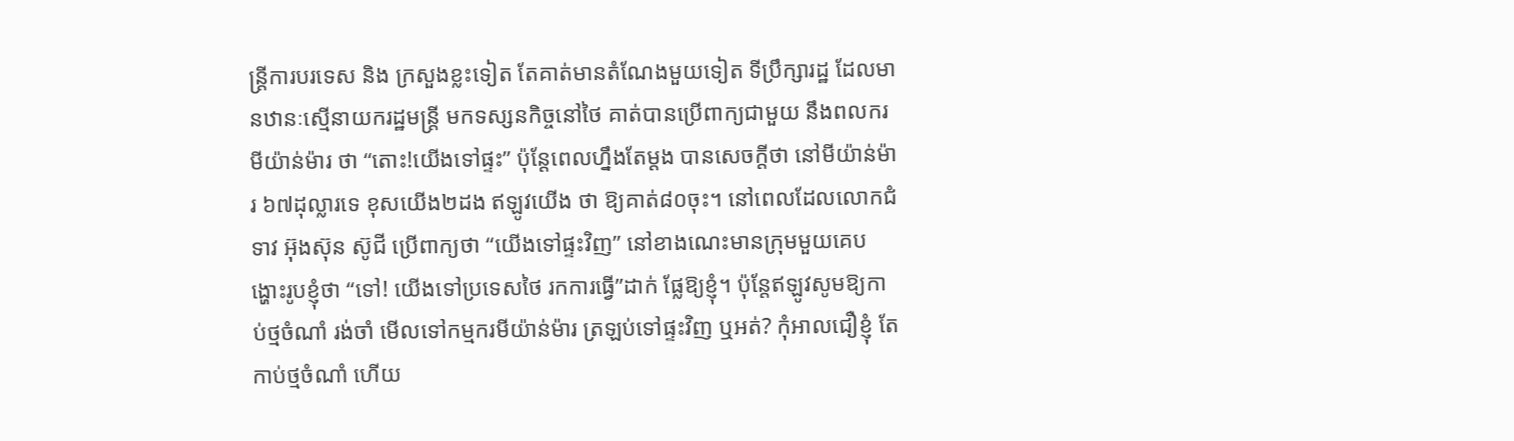ន្ត្រីការបរទេស និង ក្រសួងខ្លះទៀត តែគាត់មានតំណែងមួយទៀត ទីប្រឹក្សារដ្ឋ ដែលមានឋានៈស្មើនាយករដ្ឋមន្ត្រី មកទស្សនកិច្ចនៅថៃ គាត់បានប្រើពាក្យជាមួយ នឹងពលករមីយ៉ាន់ម៉ារ ថា “តោះ!យើងទៅផ្ទះ” ប៉ុន្តែពេលហ្នឹងតែម្តង បានសេចក្តីថា នៅមីយ៉ាន់ម៉ារ ៦៧ដុល្លារទេ ខុសយើង២ដង ឥឡូវយើង ថា ឱ្យគាត់៨០ចុះ។ នៅពេលដែលលោកជំទាវ អ៊ុងស៊ុន ស៊ូជី ប្រើពាក្យថា “យើងទៅផ្ទះវិញ” នៅខាងណេះមានក្រុមមួយគេបង្ហោះរូបខ្ញុំថា “ទៅ! យើងទៅប្រទេសថៃ រកការធ្វើ”ដាក់ ផ្លែឱ្យខ្ញុំ។ ប៉ុន្តែឥឡូវសូមឱ្យកាប់ថ្មចំណាំ រង់ចាំ មើលទៅកម្មករមីយ៉ាន់ម៉ារ ត្រឡប់ទៅផ្ទះវិញ ឬអត់? កុំអាលជឿខ្ញុំ តែកាប់ថ្មចំណាំ ហើយ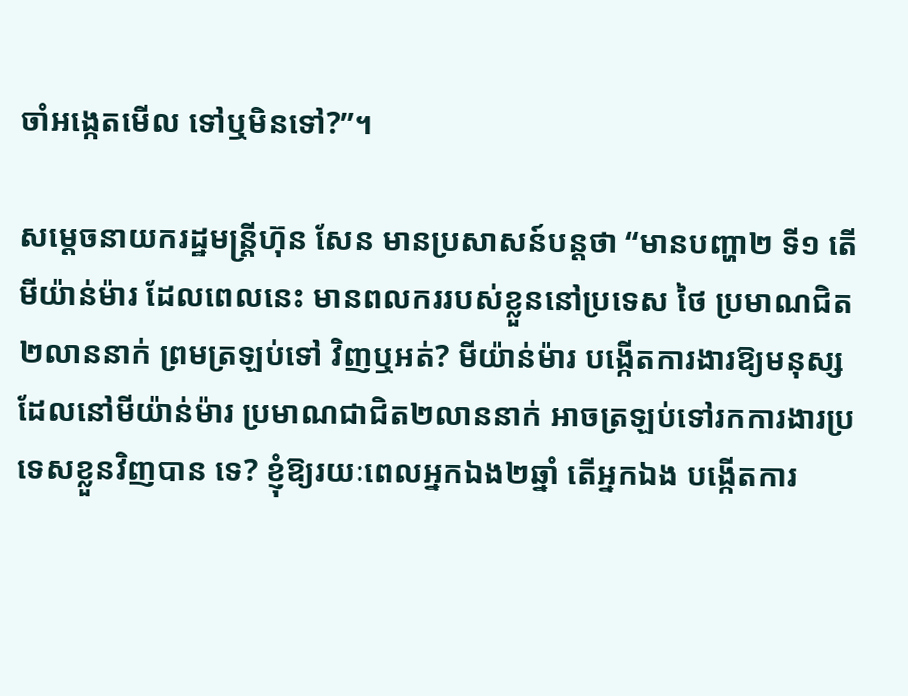ចាំអង្កេតមើល ទៅឬមិនទៅ?”។

សម្តេចនាយករដ្ឋមន្ត្រីហ៊ុន សែន មានប្រសាសន៍បន្តថា “មានបញ្ហា២ ទី១ តើមីយ៉ាន់ម៉ារ ដែលពេលនេះ មានពលកររបស់ខ្លួននៅប្រទេស ថៃ ប្រមាណជិត២លាននាក់ ព្រមត្រឡប់ទៅ វិញឬអត់? មីយ៉ាន់ម៉ារ បង្កើតការងារឱ្យមនុស្ស ដែលនៅមីយ៉ាន់ម៉ារ ប្រមាណជាជិត២លាននាក់ អាចត្រឡប់ទៅរកការងារប្រទេសខ្លួនវិញបាន ទេ? ខ្ញុំឱ្យរយៈពេលអ្នកឯង២ឆ្នាំ តើអ្នកឯង បង្កើតការ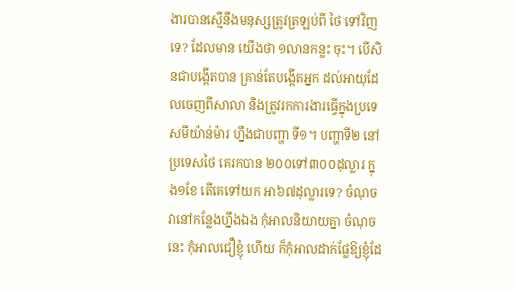ងារបានស្មើនឹងមនុស្សត្រូវត្រឡប់ពី ថៃ ទៅវិញទេ? ដែលមាន យើងថា ១លានកន្លះ ចុះ។ បើសិនជាបង្កើតបាន គ្រាន់តែបង្កើតអ្នក ដល់អាយុដែលចេញពីសាលា និងត្រូវរកការងារធ្វើក្នុងប្រទេសមីយ៉ាន់ម៉ារ ហ្នឹងជាបញ្ហា ទី១។ បញ្ហាទី២ នៅប្រទេសថៃ គេរកបាន ២០០ទៅ៣០០ដុល្លារ ក្នុង១ខែ តើគេទៅយក អា៦៧ដុល្លារទេ? ចំណុចវានៅកន្លែងហ្នឹងឯង កុំអាលនិយាយគ្នា ចំណុចនេះ កុំអាលជឿខ្ញុំ ហើយ ក៏កុំអាលដាក់ផ្លែឱ្យខ្ញុំដែ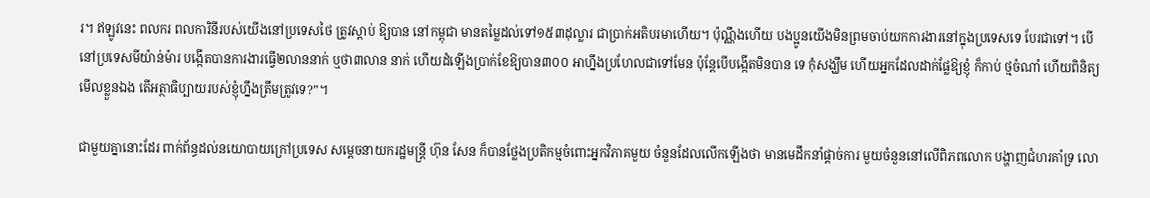រ។ ឥឡូវនេះ ពលករ ពលការិនីរបស់យើងនៅប្រទេសថៃ ត្រូវស្តាប់ ឱ្យបាន នៅកម្ពុជា មានតម្លៃដល់ទៅ១៥៣ដុល្លារ ជាប្រាក់អតិបរមាហើយ។ ប៉ុណ្ណឹងហើយ បងប្អូនយើងមិនព្រមចាប់យកការងារនៅក្នុងប្រទេសទេ បែរជាទៅ។ បើនៅប្រទេសមីយ៉ាន់ម៉ារ បង្កើតបានការងារធ្វើ២លាននាក់ ឬថា៣លាន នាក់ ហើយដំឡើងប្រាក់ខែឱ្យបាន៣០០ អាហ្នឹងប្រហែលជាទៅមែន ប៉ុន្តែបើបង្កើតមិនបាន ទេ កុំសង្ឃឹម ហើយអ្នកដែលដាក់ផ្លែឱ្យខ្ញុំ ក៏កាប់ ថ្មចំណាំ ហើយពិនិត្យមើលខ្លួនឯង តើអត្ថាធិប្បាយរបស់ខ្ញុំហ្នឹងត្រឹមត្រូវទេ?”។

ជាមួយគ្នានោះដែរ ពាក់ព័ន្ធដល់នយោបាយក្រៅប្រទេស សម្តេចនាយករដ្ឋមន្ត្រី ហ៊ុន សែន ក៏បានថ្លែងប្រតិកម្មចំពោះអ្នកវិភាគមួយ ចំនួនដែលលើកឡើងថា មានមេដឹកនាំផ្តាច់ការ មួយចំនួននៅលើពិភពលោក បង្ហាញជំហរគាំទ្រ លោ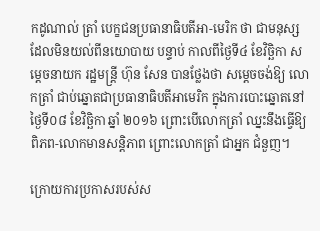កដូណាល់ ត្រាំ បេក្ខជនប្រធានាធិបតីអា-មេរិក ថា ជាមនុស្សដែលមិនយល់ពីនយោបាយ បន្ទាប់ កាលពីថ្ងៃទី៤ ខែវិច្ឆិកា សម្តេចនាយក រដ្ឋមន្ត្រី ហ៊ុន សែន បានថ្លែងថា សម្តេចចង់ឱ្យ លោកត្រាំ ជាប់ឆ្នោតជាប្រធានាធិបតីអាមេរិក ក្នុងការបោះឆ្នោតនៅថ្ងៃទី០៨ ខែវិច្ឆិកា ឆ្នាំ ២០១៦ ព្រោះបើលោកត្រាំ ឈ្នះនឹងធ្វើឱ្យពិភព-លោកមានសន្តិភាព ព្រោះលោកត្រាំ ជាអ្នក ជំនួញ។

ក្រោយការប្រកាសរបស់ស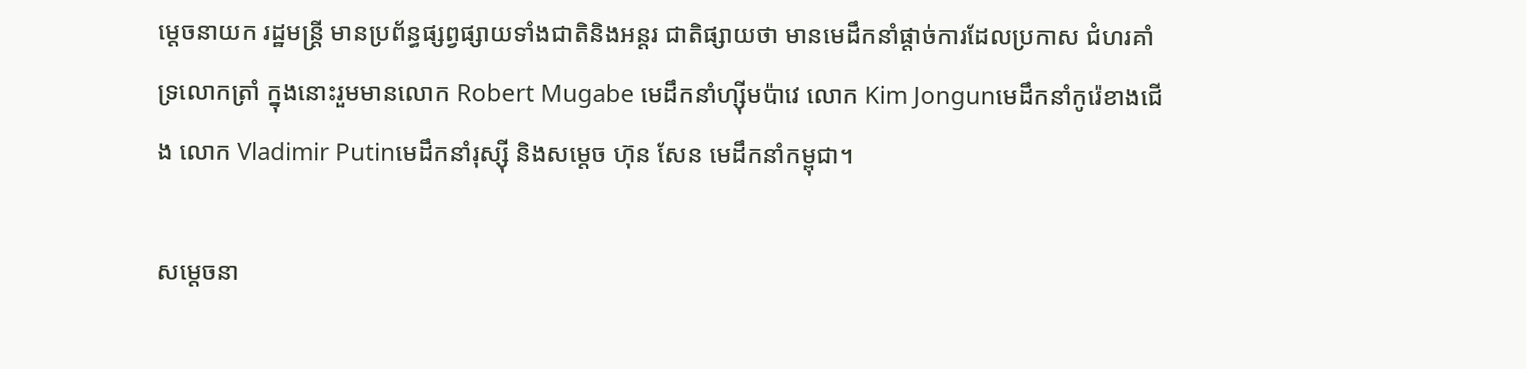ម្តេចនាយក រដ្ឋមន្ត្រី មានប្រព័ន្ធផ្សព្វផ្សាយទាំងជាតិនិងអន្តរ ជាតិផ្សាយថា មានមេដឹកនាំផ្តាច់ការដែលប្រកាស ជំហរគាំទ្រលោកត្រាំ ក្នុងនោះរួមមានលោក Robert Mugabe មេដឹកនាំហ្ស៊ីមប៉ាវេ លោក Kim Jongunមេដឹកនាំកូរ៉េខាងជើង លោក Vladimir Putinមេដឹកនាំរុស្ស៊ី និងសម្តេច ហ៊ុន សែន មេដឹកនាំកម្ពុជា។

សម្តេចនា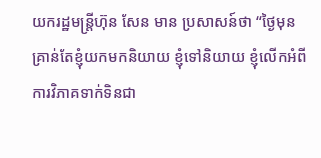យករដ្ឋមន្ត្រីហ៊ុន សែន មាន ប្រសាសន៍ថា “ថ្ងៃមុនគ្រាន់តែខ្ញុំយកមកនិយាយ ខ្ញុំទៅនិយាយ ខ្ញុំលើកអំពីការវិភាគទាក់ទិនជា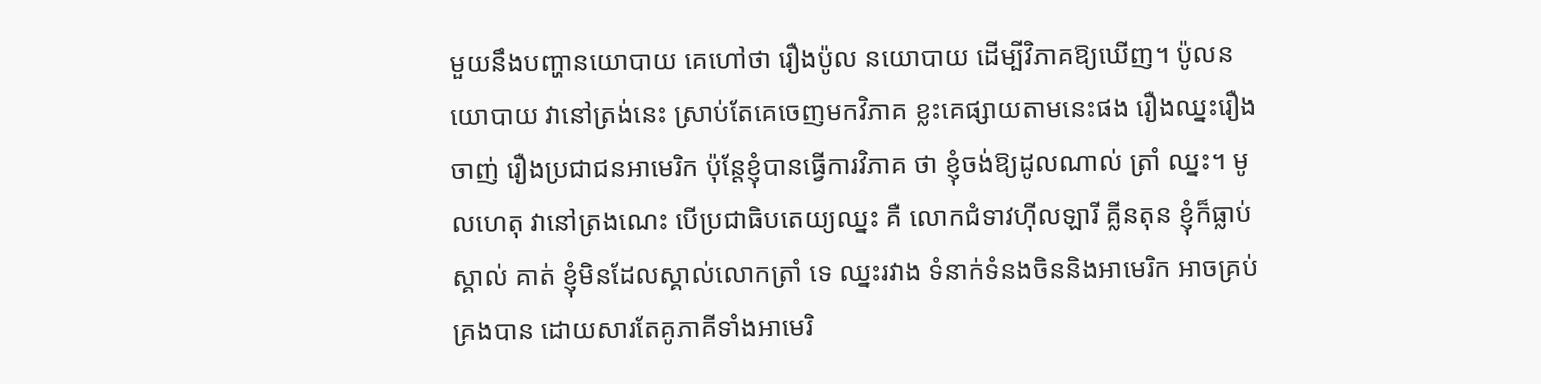មួយនឹងបញ្ហានយោបាយ គេហៅថា រឿងប៉ូល នយោបាយ ដើម្បីវិភាគឱ្យឃើញ។ ប៉ូលនយោបាយ វានៅត្រង់នេះ ស្រាប់តែគេចេញមកវិភាគ ខ្លះគេផ្សាយតាមនេះផង រឿងឈ្នះរឿងចាញ់ រឿងប្រជាជនអាមេរិក ប៉ុន្តែខ្ញុំបានធ្វើការវិភាគ ថា ខ្ញុំចង់ឱ្យដូលណាល់ ត្រាំ ឈ្នះ។ មូលហេតុ វានៅត្រងណេះ បើប្រជាធិបតេយ្យឈ្នះ គឺ លោកជំទាវហ៊ីលឡារី គ្លីនតុន ខ្ញុំក៏ធ្លាប់ស្គាល់ គាត់ ខ្ញុំមិនដែលស្គាល់លោកត្រាំ ទេ ឈ្នះរវាង ទំនាក់ទំនងចិននិងអាមេរិក អាចគ្រប់គ្រងបាន ដោយសារតែគូភាគីទាំងអាមេរិ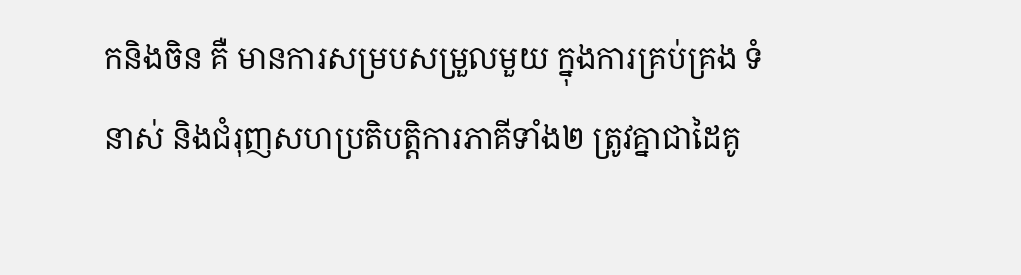កនិងចិន គឺ មានការសម្របសម្រួលមួយ ក្នុងការគ្រប់គ្រង ទំនាស់ និងជំរុញសហប្រតិបត្តិការភាគីទាំង២ ត្រូវគ្នាជាដៃគូ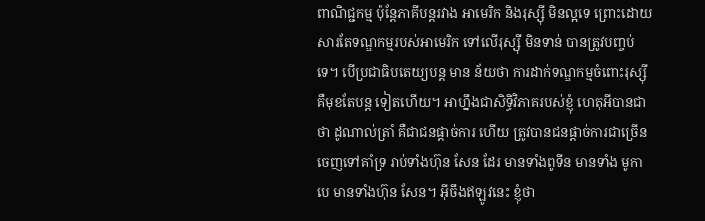ពាណិជ្ជកម្ម ប៉ុន្តែភាគីបន្តរវាង អាមេរិក និងរុស្ស៊ី មិនល្អទេ ព្រោះដោយសារតែទណ្ឌកម្មរបស់អាមេរិក ទៅលើរុស្ស៊ី មិនទាន់ បានត្រូវបញ្ចប់ទេ។ បើប្រជាធិបតេយ្យបន្ត មាន ន័យថា ការដាក់ទណ្ឌកម្មចំពោះរុស្ស៊ី គឺមុខតែបន្ត ទៀតហើយ។ អាហ្នឹងជាសិទ្ធិវិភាគរបស់ខ្ញុំ ហេតុអីបានជាថា ដូណាល់ត្រាំ គឺជាជនផ្តាច់ការ ហើយ ត្រូវបានជនផ្តាច់ការជាច្រើន ចេញទៅគាំទ្រ រាប់ទាំងហ៊ុន សែន ដែរ មានទាំងពូទីន មានទាំង មូកាបេ មានទាំងហ៊ុន សែន។ អ៊ីចឹងឥឡូវនេះ ខ្ញុំថា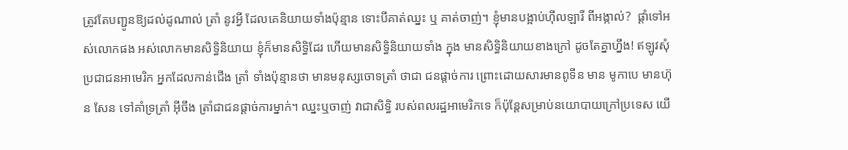ត្រូវតែបញ្ជូនឱ្យដល់ដូណាល់ ត្រាំ នូវអ្វី ដែលគេនិយាយទាំងប៉ុន្មាន ទោះបីគាត់ឈ្នះ ឬ គាត់ចាញ់។ ខ្ញុំមានបង្អាប់ហ៊ីលឡារី ពីអង្កាល់?  ផ្តាំទៅអស់លោកផង អស់លោកមានសិទ្ធិនិយាយ ខ្ញុំក៏មានសិទ្ធិដែរ ហើយមានសិទ្ធិនិយាយទាំង ក្នុង មានសិទ្ធិនិយាយខាងក្រៅ ដូចតែគ្នាហ្នឹង! ឥឡូវសុំប្រជាជនអាមេរិក អ្នកដែលកាន់ជើង ត្រាំ ទាំងប៉ុន្មានថា មានមនុស្សចោទត្រាំ ថាជា ជនផ្តាច់ការ ព្រោះដោយសារមានពូទីន មាន មូកាបេ មានហ៊ុន សែន ទៅគាំទ្រត្រាំ អ៊ីចឹង ត្រាំជាជនផ្តាច់ការម្នាក់។ ឈ្នះឬចាញ់ វាជាសិទ្ធិ របស់ពលរដ្ឋអាមេរិកទេ ក៏ប៉ុន្តែសម្រាប់នយោបាយក្រៅប្រទេស យើ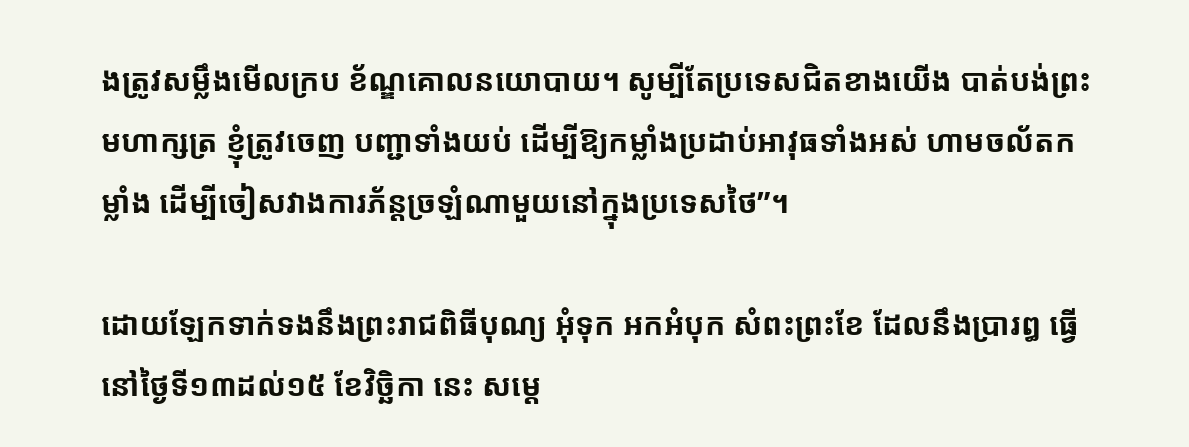ងត្រូវសម្លឹងមើលក្រប ខ័ណ្ឌគោលនយោបាយ។ សូម្បីតែប្រទេសជិតខាងយើង បាត់បង់ព្រះមហាក្សត្រ ខ្ញុំត្រូវចេញ បញ្ជាទាំងយប់ ដើម្បីឱ្យកម្លាំងប្រដាប់អាវុធទាំងអស់ ហាមចល័តកម្លាំង ដើម្បីចៀសវាងការភ័ន្តច្រឡំណាមួយនៅក្នុងប្រទេសថៃ”។

ដោយឡែកទាក់ទងនឹងព្រះរាជពិធីបុណ្យ អុំទុក អកអំបុក សំពះព្រះខែ ដែលនឹងប្រារឰ ធ្វើនៅថ្ងៃទី១៣ដល់១៥ ខែវិច្ឆិកា នេះ សម្តេ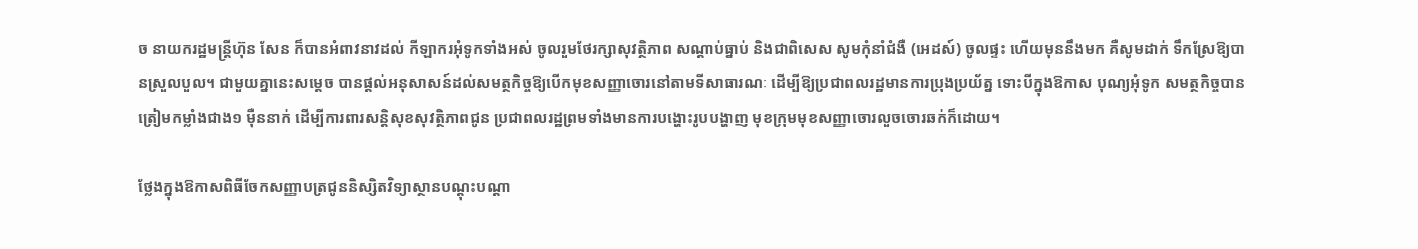ច នាយករដ្ឋមន្ត្រីហ៊ុន សែន ក៏បានអំពាវនាវដល់ កីឡាករអុំទូកទាំងអស់ ចូលរួមថែរក្សាសុវត្ថិភាព សណ្តាប់ធ្នាប់ និងជាពិសេស សូមកុំនាំជំងឺ (អេដស៍) ចូលផ្ទះ ហើយមុននឹងមក គឺសូមដាក់ ទឹកស្រែឱ្យបានស្រួលបួល។ ជាមួយគ្នានេះសម្តេច បានផ្តល់អនុសាសន៍ដល់សមត្ថកិច្ចឱ្យបើកមុខសញ្ញាចោរនៅតាមទីសាធារណៈ ដើម្បីឱ្យប្រជាពលរដ្ឋមានការប្រុងប្រយ័ត្ន ទោះបីក្នុងឱកាស បុណ្យអុំទូក សមត្ថកិច្ចបានត្រៀមកម្លាំងជាង១ ម៉ឺននាក់ ដើម្បីការពារសន្តិសុខសុវត្ថិភាពជូន ប្រជាពលរដ្ឋព្រមទាំងមានការបង្ហោះរូបបង្ហាញ មុខក្រុមមុខសញ្ញាចោរលួចចោរឆក់ក៏ដោយ។

ថ្លែងក្នុងឱកាសពិធីចែកសញ្ញាបត្រជូននិស្សិតវិទ្យាស្ថានបណ្តុះបណ្តា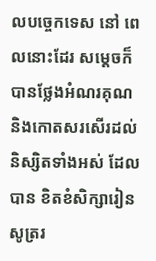លបច្ចេកទេស នៅ ពេលនោះដែរ សម្តេចក៏បានថ្លែងអំណរគុណ និងកោតសរសើរដល់និស្សិតទាំងអស់ ដែលបាន ខិតខំសិក្សារៀនសូត្ររ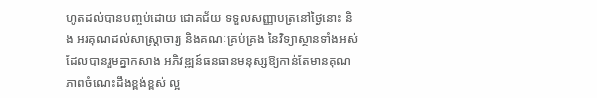ហូតដល់បានបញ្ចប់ដោយ ជោគជ័យ ទទួលសញ្ញាបត្រនៅថ្ងៃនោះ និង អរគុណដល់សាស្ត្រាចារ្យ និងគណៈគ្រប់គ្រង នៃវិទ្យាស្ថានទាំងអស់ ដែលបានរួមគ្នាកសាង អភិវឌ្ឍន៍ធនធានមនុស្សឱ្យកាន់តែមានគុណភាពចំណេះដឹងខ្ពង់ខ្ពស់ ល្អ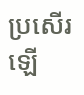ប្រសើរឡើ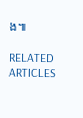ង៕

RELATED ARTICLES